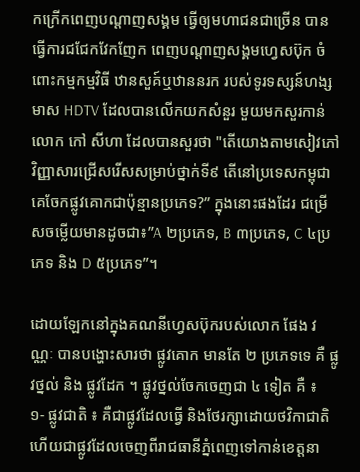កក្រើកពេញបណ្តាញសង្គម ធ្វើឲ្យមហាជនជាច្រើន បានធ្វើការជជែកវែកញែក ពេញបណ្តាញសង្គមហ្វេសប៊ុក ចំពោះកម្មកម្មវិធី ឋានសួគ៍ឬឋាននរក របស់ទូរទស្សន៍ហង្សមាស HDTV ដែលបានលើកយកសំនួរ មួយមកសួរកាន់លោក កៅ សីហា ដែលបានសួរថា "តើយោងតាមសៀវភៅវិញ្ញាសារជ្រើសរើសសម្រាប់ថ្នាក់ទី៩ តើនៅប្រទេសកម្ពុជា គេចែកផ្លូវគោកជាប៉ុន្មានប្រភេទ?” ក្នុងនោះផងដែរ ជម្រើសចម្លើយមានដូចជា៖”A ២ប្រភេទ, B ៣ប្រភេទ, C ៤ប្រភេទ និង D ៥ប្រភេទ”។

ដោយឡែកនៅក្នុងគណនីហ្វេសប៊ុករបស់លោក ផែង វណ្ណៈ បានបង្ហោះសារថា ផ្លូវគោក មានតែ ២ ប្រភេទទេ គឺ ផ្លូវថ្នល់ និង ផ្លូវដែក ។ ផ្លូវថ្នល់ចែកចេញជា ៤ ទៀត គឺ ៖
១- ផ្លូវជាតិ ៖ គឺជាផ្លូវដែលធ្វើ និងថែរក្សាដោយថវិកាជាតិ ហើយជាផ្លូវដែលចេញពីរាជធានីភ្នំពេញទៅកាន់ខេត្តនា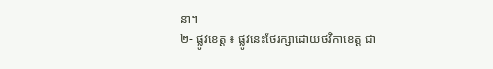នា។
២- ផ្លូវខេត្ត ៖ ផ្លូវនេះថែរក្សាដោយថវិកាខេត្ត ជា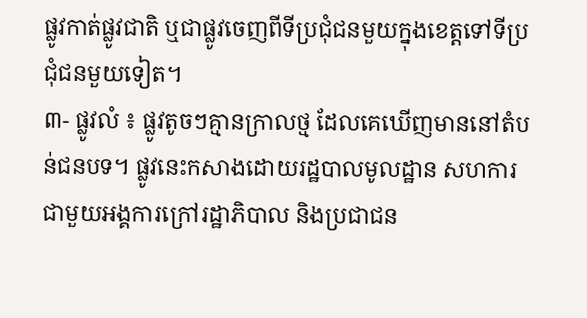ផ្លូវកាត់ផ្លូវជាតិ ឬជាផ្លូវចេញពីទីប្រជុំជនមួយក្នុងខេត្តទៅទីប្រជុំជនមួយទៀត។
៣- ផ្លូវលំ ៖ ផ្លូវតូចៗគ្មានក្រាលថ្ម ដែលគេឃើញមាននៅតំបន់ជនបទ។ ផ្លូវនេះកសាងដោយរដ្ឋបាលមូលដ្ឋាន សហការជាមួយអង្គការក្រៅរដ្ឋាភិបាល និងប្រជាជន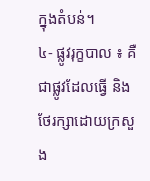ក្នុងតំបន់។
៤- ផ្លូវរុក្ខបាល ៖ គឺជាផ្លូវដែលធ្វើ និងថែរក្សាដោយក្រសួង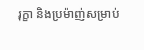រុក្ខា និងប្រម៉ាញ់សម្រាប់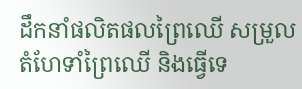ដឹកនាំផលិតផលព្រៃឈើ សម្រួលតំហែទាំព្រៃឈើ និងធ្វើទេ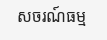សចរណ៍ធម្ម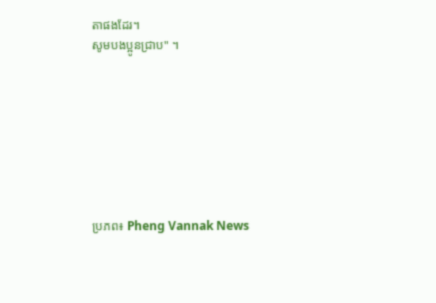តាផងដែរ។
សូមបងប្អូនជ្រាប" ។








ប្រភព៖ Pheng Vannak News